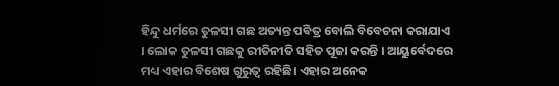ହିନ୍ଦୁ ଧର୍ମରେ ତୁଳସୀ ଗଛ ଅତ୍ୟନ୍ତ ପବିତ୍ର ବୋଲି ବିବେଚନା କରାଯାଏ । ଲୋକ ତୁଳସୀ ଗଛକୁ ରୀତିନୀତି ସହିତ ପୂଜା କରନ୍ତି । ଆୟୁର୍ବେଦରେ ମଧ୍ୟ ଏହାର ବିଶେଷ ଗୁରୁତ୍ୱ ରହିଛି। ଏହାର ଅନେକ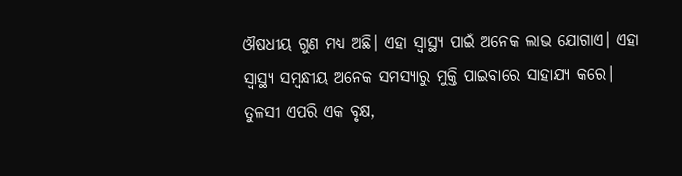ଔଷଧୀୟ ଗୁଣ ମଧ୍ୟ ଅଛି। ଏହା ସ୍ୱାସ୍ଥ୍ୟ ପାଇଁ ଅନେକ ଲାଭ ଯୋଗାଏ। ଏହା ସ୍ୱାସ୍ଥ୍ୟ ସମ୍ବନ୍ଧୀୟ ଅନେକ ସମସ୍ୟାରୁ ମୁକ୍ତି ପାଇବାରେ ସାହାଯ୍ୟ କରେ। ତୁଳସୀ ଏପରି ଏକ ବୃକ୍ଷ,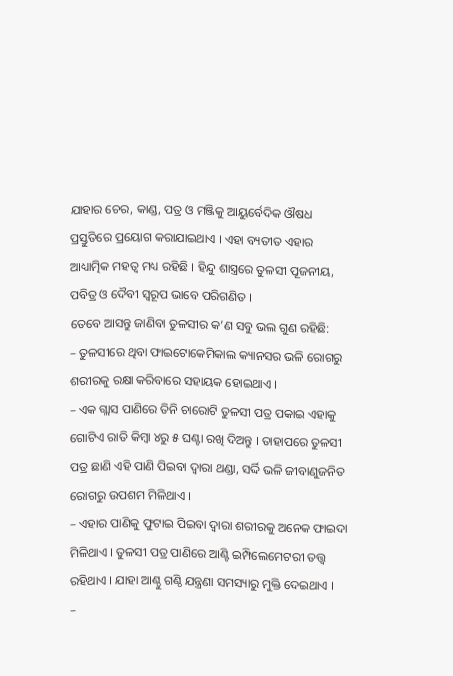ଯାହାର ଚେର, କାଣ୍ଡ, ପତ୍ର ଓ ମଞ୍ଜିକୁ ଆୟୁର୍ବେଦିକ ଔଷଧ ପ୍ରସ୍ତୁତିରେ ପ୍ରୟୋଗ କରାଯାଇଥାଏ । ଏହା ବ୍ୟତୀତ ଏହାର ଆଧ୍ୟାତ୍ମିକ ମହତ୍ୱ ମଧ୍ୟ ରହିଛି । ହିନ୍ଦୁ ଶାସ୍ତ୍ରରେ ତୁଳସୀ ପୂଜନୀୟ, ପବିତ୍ର ଓ ଦୈବୀ ସ୍ୱରୂପ ଭାବେ ପରିଗଣିତ ।
ତେବେ ଆସନ୍ତୁ ଜାଣିବା ତୁଳସୀର କ’ଣ ସବୁ ଭଲ ଗୁଣ ରହିଛି:
– ତୁଳସୀରେ ଥିବା ଫାଇଟୋକେମିକାଲ କ୍ୟାନସର ଭଳି ରୋଗରୁ ଶରୀରକୁ ରକ୍ଷା କରିବାରେ ସହାୟକ ହୋଇଥାଏ ।
– ଏକ ଗ୍ଲାସ ପାଣିରେ ତିନି ଚାରୋଟି ତୁଳସୀ ପତ୍ର ପକାଇ ଏହାକୁ ଗୋଟିଏ ରାତି କିମ୍ବା ୪ରୁ ୫ ଘଣ୍ଟା ରଖି ଦିଅନ୍ତୁ । ତାହାପରେ ତୁଳସୀ ପତ୍ର ଛାଣି ଏହି ପାଣି ପିଇବା ଦ୍ୱାରା ଥଣ୍ଡା, ସର୍ଦ୍ଦି ଭଳି ଜୀବାଣୁଜନିତ ରୋଗରୁ ଉପଶମ ମିଳିଥାଏ ।
– ଏହାର ପାଣିକୁ ଫୁଟାଇ ପିଇବା ଦ୍ୱାରା ଶରୀରକୁ ଅନେକ ଫାଇଦା ମିଳିଥାଏ । ତୁଳସୀ ପତ୍ର ପାଣିରେ ଆଣ୍ଟି ଇମ୍ପିଲେମେଟରୀ ତତ୍ତ୍ୱ ରହିଥାଏ । ଯାହା ଆଣ୍ଠୁ ଗଣ୍ଠି ଯନ୍ତ୍ରଣା ସମସ୍ୟାରୁ ମୁକ୍ତି ଦେଇଥାଏ ।
–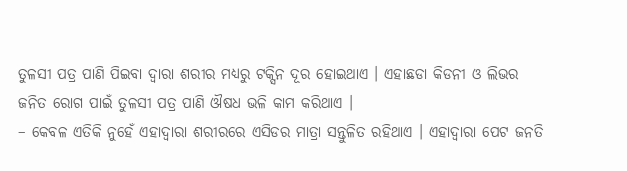ତୁଳସୀ ପତ୍ର ପାଣି ପିଇବା ଦ୍ୱାରା ଶରୀର ମଧ୍ୟରୁ ଟକ୍ସିନ ଦୂର ହୋଇଥାଏ । ଏହାଛଡା କିଡନୀ ଓ ଲିଭର ଜନିତ ରୋଗ ପାଇଁ ତୁଳସୀ ପତ୍ର ପାଣି ଔଷଧ ଭଳି କାମ କରିଥାଏ ।
– କେବଳ ଏତିକି ନୁହେଁ ଏହାଦ୍ୱାରା ଶରୀରରେ ଏସିଡର ମାତ୍ରା ସନ୍ତୁଳିତ ରହିଥାଏ । ଏହାଦ୍ୱାରା ପେଟ ଜନତି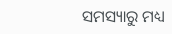ସମସ୍ୟାରୁ ମଧ୍ୟ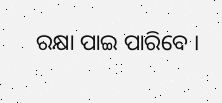ରକ୍ଷା ପାଇ ପାରିବେ ।